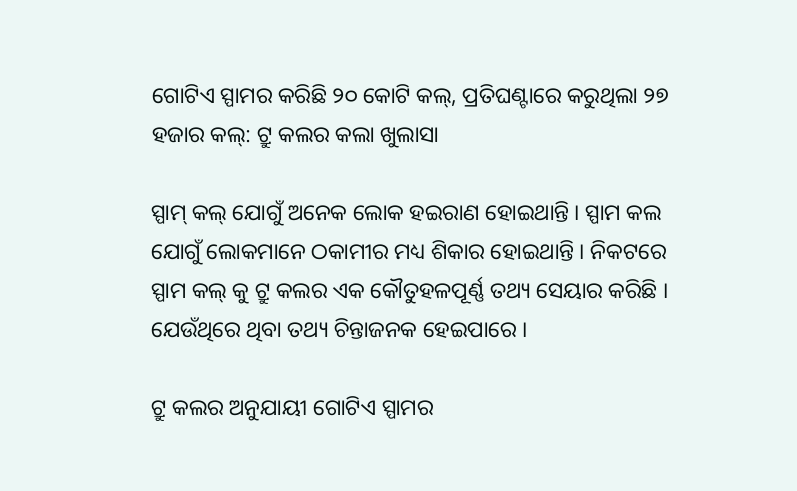ଗୋଟିଏ ସ୍ପାମର କରିଛି ୨୦ କୋଟି କଲ୍, ପ୍ରତିଘଣ୍ଟାରେ କରୁଥିଲା ୨୭ ହଜାର କଲ୍: ଟ୍ରୁ କଲର କଲା ଖୁଲାସା

ସ୍ପାମ୍ କଲ୍ ଯୋଗୁଁ ଅନେକ ଲୋକ ହଇରାଣ ହୋଇଥାନ୍ତି । ସ୍ପାମ କଲ ଯୋଗୁଁ ଲୋକମାନେ ଠକାମୀର ମଧ୍ୟ ଶିକାର ହୋଇଥାନ୍ତି । ନିକଟରେ ସ୍ପାମ କଲ୍ କୁ ଟ୍ରୁ କଲର ଏକ କୌତୁହଳପୂର୍ଣ୍ଣ ତଥ୍ୟ ସେୟାର କରିଛି । ଯେଉଁଥିରେ ଥିବା ତଥ୍ୟ ଚିନ୍ତାଜନକ ହେଇପାରେ ।

ଟ୍ରୁ କଲର ଅନୁଯାୟୀ ଗୋଟିଏ ସ୍ପାମର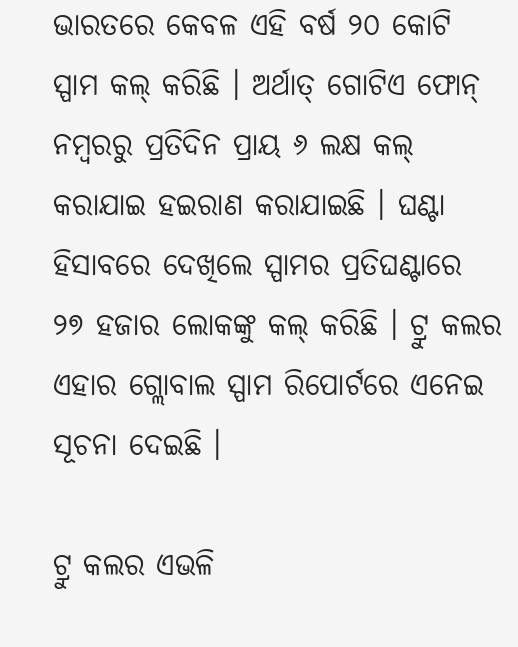ଭାରତରେ କେବଳ ଏହି ବର୍ଷ ୨୦ କୋଟି ସ୍ପାମ କଲ୍ କରିଛି । ଅର୍ଥାତ୍ ଗୋଟିଏ ଫୋନ୍ ନମ୍ବରରୁ ପ୍ରତିଦିନ ପ୍ରାୟ ୬ ଲକ୍ଷ କଲ୍ କରାଯାଇ ହଇରାଣ କରାଯାଇଛି । ଘଣ୍ଟା ହିସାବରେ ଦେଖିଲେ ସ୍ପାମର ପ୍ରତିଘଣ୍ଟାରେ ୨୭ ହଜାର ଲୋକଙ୍କୁ କଲ୍ କରିଛି । ଟ୍ରୁ କଲର ଏହାର ଗ୍ଲୋବାଲ ସ୍ପାମ ରିପୋର୍ଟରେ ଏନେଇ ସୂଚନା ଦେଇଛି ।

ଟ୍ରୁ କଲର ଏଭଳି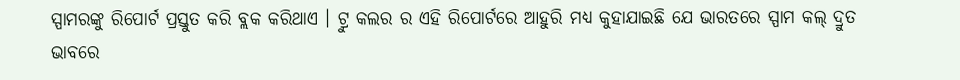ସ୍ପାମରଙ୍କୁ ରିପୋର୍ଟ ପ୍ରସ୍ତୁତ କରି ବ୍ଲକ କରିଥାଏ । ଟ୍ରୁ କଲର ର ଏହି ରିପୋର୍ଟରେ ଆହୁରି ମଧ୍ୟ କୁହାଯାଇଛି ଯେ ଭାରତରେ ସ୍ପାମ କଲ୍ ଦ୍ରୁତ ଭାବରେ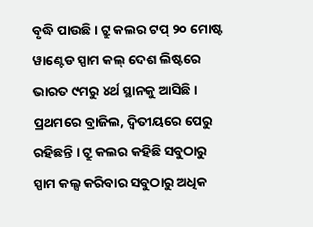ବୃଦ୍ଧି ପାଉଛି । ଟ୍ରୁ କଲର ଟପ୍ ୨୦ ମୋଷ୍ଟ ୱାଣ୍ଟେଡ ସ୍ପାମ କଲ୍ ଦେଶ ଲିଷ୍ଟରେ ଭାରତ ୯ମରୁ ୪ର୍ଥ ସ୍ଥାନକୁ ଆସିଛି । ପ୍ରଥମରେ ବ୍ରାଜିଲ, ଦ୍ୱିତୀୟରେ ପେରୁ ରହିଛନ୍ତି । ଟ୍ରୁ କଲର କହିଛି ସବୁଠାରୁ ସ୍ପାମ କଲ୍ସ କରିବାର ସବୁଠାରୁ ଅଧିକ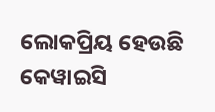ଲୋକପ୍ରିୟ ହେଉଛି କେୱାଇସି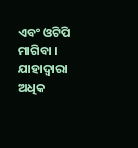ଏବଂ ଓଟିପି ମାଗିବା । ଯାହାଦ୍ୱାରା ଅଧିକ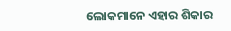ଲୋକମାନେ ଏହାର ଶିକାର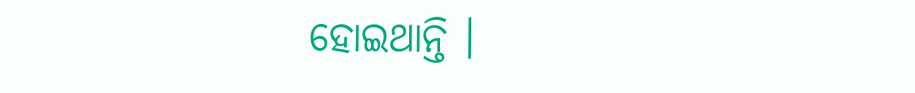ହୋଇଥାନ୍ତି ।